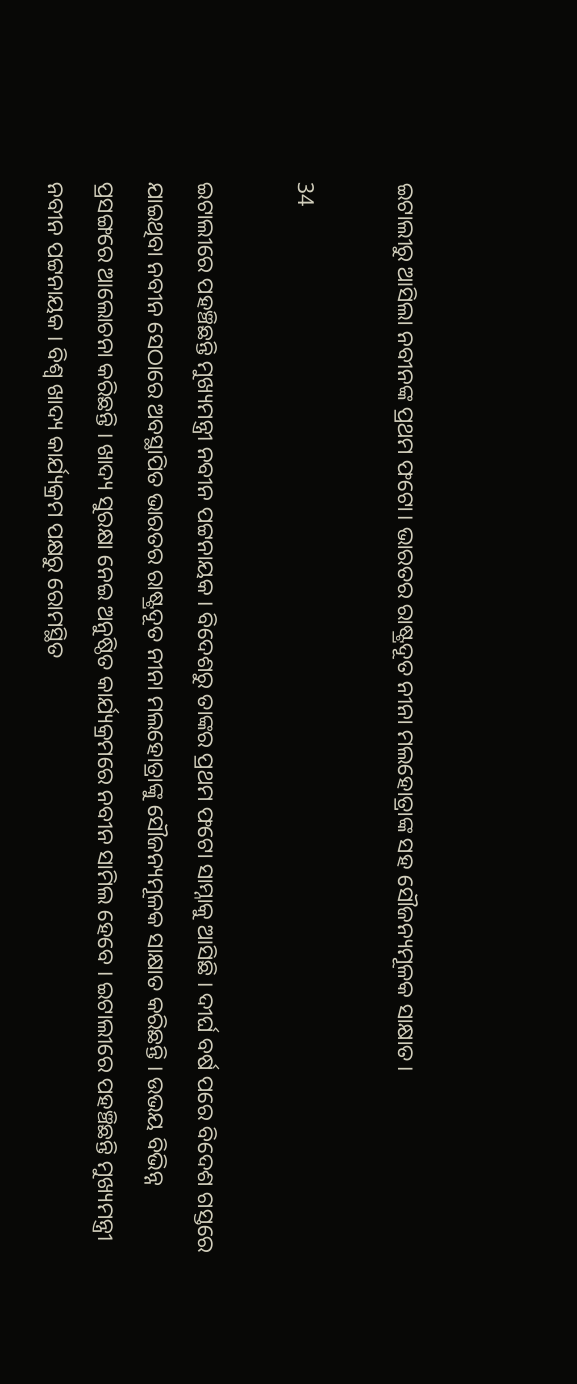ଇଟାଲୀରୁ ଆସିଲା ନବୀନଙ୍କ ପ୍ରଥମ ଫଟୋ। ଭାରତର ରାଷ୍ଟ୍ରଦୂତ ନୀନା ମଲହୋତ୍ରାଙ୍କ ସହ ସୌଜନ୍ୟମୂଳକ ସାକ୍ଷାତ।

34

ଇଟାଲୀରେ ପହଞ୍ଚିଛନ୍ତି ମୁଖ୍ୟମନ୍ତ୍ରୀ ନବୀନ ପଟ୍ଟନାୟକ । ବିଦେଶରୁ ତାଙ୍କର ପ୍ରଥମ ଫଟୋ ସାମ୍ନାକୁ ଆସିଛି । ଦୀର୍ଘ ବର୍ଷ ପରେ ବିଦେଶ ଗସ୍ତରେ ଯାଇଥିବା ନବୀନ ସେଠାରେ ଅବସ୍ଥାପିତ ଭାରତର ରାଷ୍ଟ୍ରଦୂତ ନୀନା ମଲହୋତ୍ରାଙ୍କୁ ସୌଜନ୍ୟମୂଳକ ସାକ୍ଷାତ କରିଛନ୍ତି । ଉଭୟ ବିଭିନ୍ନ ପ୍ରସଙ୍ଗରେ ଆଲୋଚନା କରିଛନ୍ତି । ଖାଦ୍ୟ ସୁରକ୍ଷା ନେଇ ଅନୁଷ୍ଠିତ କାର୍ଯ୍ୟକ୍ରମରେ ନବୀନ ସାମିଲ ହେବେ । ଇଟାଲୀରେ ପହଞ୍ଚିଛନ୍ତି ମୁଖ୍ୟମନ୍ତ୍ରୀ ନବୀନ ପଟ୍ଟନାୟକ । ବିଶ୍ୱ ଖାଦ୍ୟ କାର୍ଯ୍ୟକ୍ରମ ପକ୍ଷରୁ ରୋମସ୍ଥିତ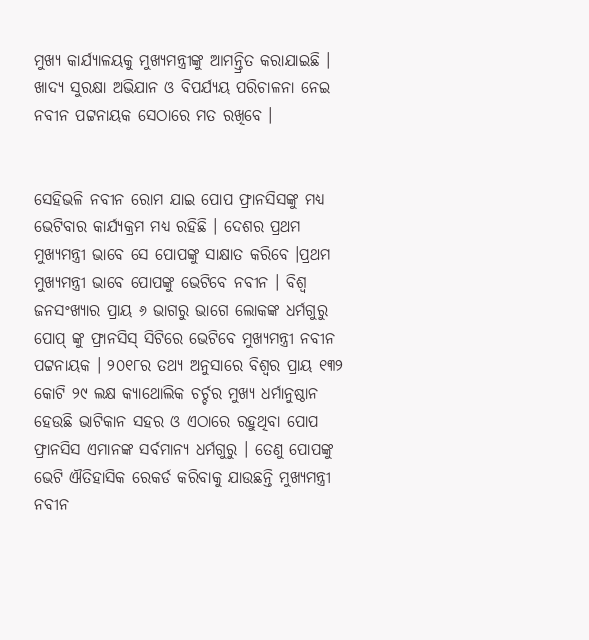ମୁଖ୍ୟ କାର୍ଯ୍ୟାଳୟକୁ ମୁଖ୍ୟମନ୍ତ୍ରୀଙ୍କୁ ଆମନ୍ତ୍ରିତ କରାଯାଇଛି । ଖାଦ୍ୟ ସୁରକ୍ଷା ଅଭିଯାନ ଓ ବିପର୍ଯ୍ୟୟ ପରିଚାଳନା ନେଇ ନବୀନ ପଟ୍ଟନାୟକ ସେଠାରେ ମତ ରଖିବେ ।


ସେହିଭଳି ନବୀନ ରୋମ ଯାଇ ପୋପ ଫ୍ରାନସିସଙ୍କୁ ମଧ୍ୟ ଭେଟିବାର କାର୍ଯ୍ୟକ୍ରମ ମଧ୍ୟ ରହିଛି । ଦେଶର ପ୍ରଥମ ମୁଖ୍ୟମନ୍ତ୍ରୀ ଭାବେ ସେ ପୋପଙ୍କୁ ସାକ୍ଷାତ କରିବେ ।ପ୍ରଥମ ମୁଖ୍ୟମନ୍ତ୍ରୀ ଭାବେ ପୋପଙ୍କୁ ଭେଟିବେ ନବୀନ । ବିଶ୍ୱ ଜନସଂଖ୍ୟାର ପ୍ରାୟ ୬ ଭାଗରୁ ଭାଗେ ଲୋକଙ୍କ ଧର୍ମଗୁରୁ ପୋପ୍ ଙ୍କୁ ଫ୍ରାନସିସ୍ ସିଟିରେ ଭେଟିବେ ମୁଖ୍ୟମନ୍ତ୍ରୀ ନବୀନ ପଟ୍ଟନାୟକ । ୨୦୧୮ର ତଥ୍ୟ ଅନୁସାରେ ବିଶ୍ୱର ପ୍ରାୟ ୧୩୨ କୋଟି ୨୯ ଲକ୍ଷ କ୍ୟାଥୋଲିକ ଚର୍ଚ୍ଚର ମୁଖ୍ୟ ଧର୍ମାନୁଷ୍ଠାନ ହେଉଛି ଭାଟିକାନ ସହର ଓ ଏଠାରେ ରହୁଥିବା ପୋପ ଫ୍ରାନସିସ ଏମାନଙ୍କ ସର୍ବମାନ୍ୟ ଧର୍ମଗୁରୁ । ତେଣୁ ପୋପଙ୍କୁ ଭେଟି ଐତିହାସିକ ରେକର୍ଡ କରିବାକୁ ଯାଉଛନ୍ତି ମୁଖ୍ୟମନ୍ତ୍ରୀ ନବୀନ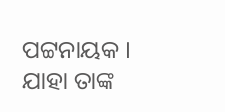ପଟ୍ଟନାୟକ । ଯାହା ତାଙ୍କ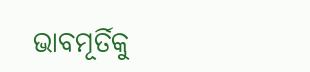ଭାବମୂର୍ତିକୁ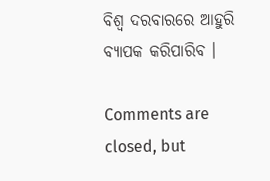ବିଶ୍ୱ ଦରବାରରେ ଆହୁରି ବ୍ୟାପକ କରିପାରିବ ।

Comments are closed, but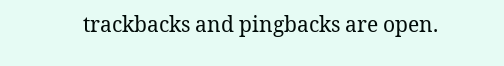trackbacks and pingbacks are open.